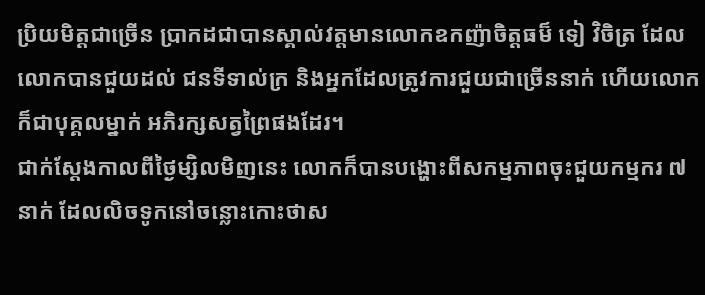ប្រិយមិត្តជាច្រើន ប្រាកដជាបានស្គាល់វត្តមានលោកឧកញ៉ាចិត្តធម៏ ទៀ វិចិត្រ ដែលលោកបានជួយដល់ ជនទីទាល់ក្រ និងអ្នកដែលត្រូវការជួយជាច្រើននាក់ ហើយលោកក៏ជាបុគ្គលម្នាក់ អភិរក្សសត្វព្រៃផងដែរ។
ជាក់ស្តែងកាលពីថ្ងៃម្សិលមិញនេះ លោកក៏បានបង្ហោះពីសកម្មភាពចុះជួយកម្មករ ៧ នាក់ ដែលលិចទូកនៅចន្លោះកោះថាស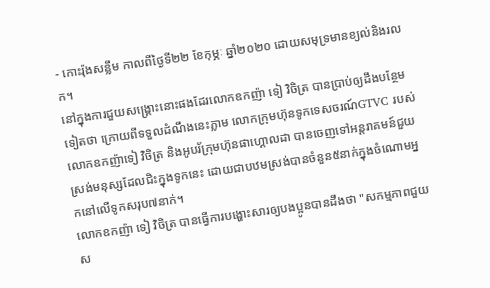- កោះរ៉ុងសន្លឹម កាលពីថ្ងៃទី២២ ខែកុម្ភៈ ឆ្នាំ២០២០ ដោយសមុទ្រមានខ្យល់និងរលក។
នៅក្នុងការជួយសង្គ្រោះនោះផងដែរលោកឧកញ៉ា ទៀ វិចិត្រ បានប្រាប់ឲ្យដឹងបន្ថែមទៀតថា ក្រោយពីទទួលដំណឹងនេះភ្លាម លោកក្រុមហ៊ុនទូកទេសចរណ៍GTVC របស់លោកឧកញ៉ាទៀ វិចិត្រ និងអូបរ័ក្រុមហ៊ុនផាហ្គោលដា បានចេញទៅអន្តរាគមន៍ជួយស្រង់មនុស្សដែលជិះក្នុងទូកនេះ ដោយជាបឋមស្រង់បានចំនួន៥នាក់ក្នុងចំណោមអ្នកនៅលើទូកសរុប៧នាក់។
លោកឧកញ៉ា ទៀ វិចិត្រ បានធ្វើការបង្ហោះសារឲ្យបងប្អូនបានដឹងថា "សកម្មភាពជួយស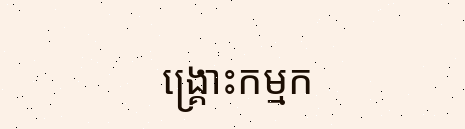ង្គ្រោះកម្មក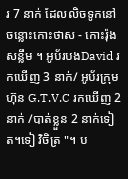រ 7 នាក់ ដែលលិចទូកនៅចន្លោះកោះថាស - កោះរ៉ុងសន្លឹម ។ អូប័របងDavid រកឃើញ 3 នាក់/ អូប័រក្រុមហ៊ុន G.T.V.C រកឃើញ 2 នាក់ /បាត់ខ្លួន 2 នាក់ទៀត។ទៀ វិចិត្រ "។ ប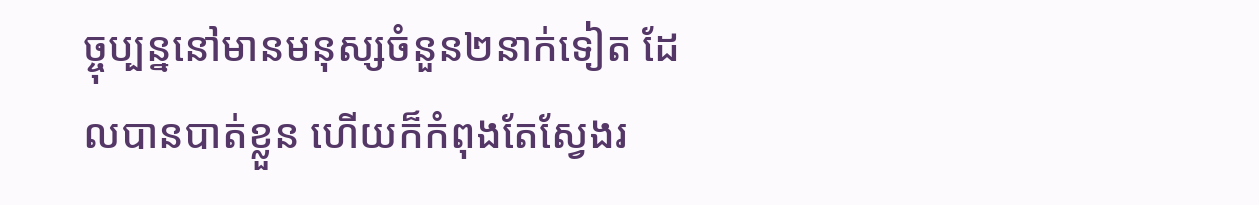ច្ចុប្បន្ននៅមានមនុស្សចំនួន២នាក់ទៀត ដែលបានបាត់ខ្លួន ហើយក៏កំពុងតែស្វែងរ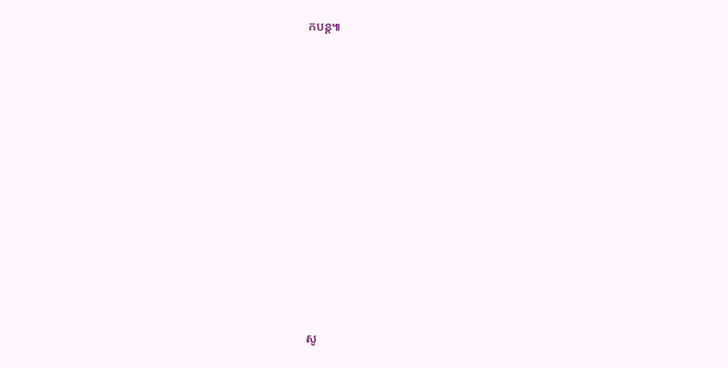កបន្ត៕












សូ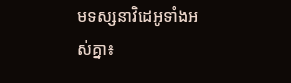មទស្សនាវិដេអូទាំងអស់គ្នា៖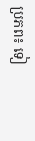ប្រភព៖ ទៀ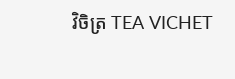វិចិត្រ TEA VICHET